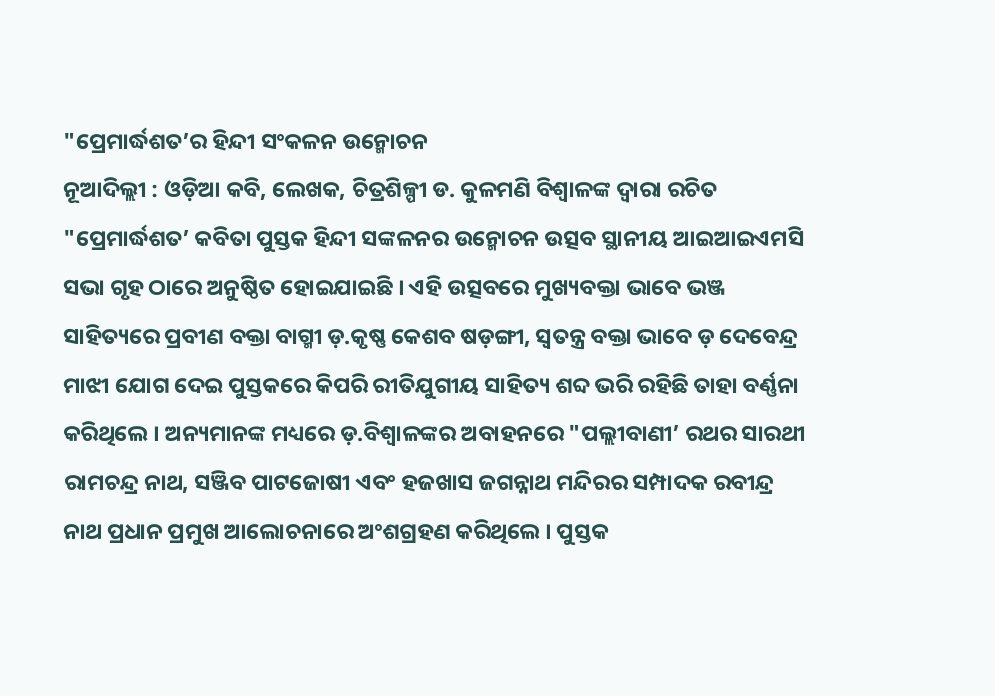"ପ୍ରେମାର୍ଦ୍ଧଶତ’ର ହିନ୍ଦୀ ସଂକଳନ ଉନ୍ମୋଚନ
ନୂଆଦିଲ୍ଲୀ : ଓଡ଼ିଆ କବି, ଲେଖକ, ଚିତ୍ରଶିଳ୍ପୀ ଡ. କୁଳମଣି ବିଶ୍ୱାଳଙ୍କ ଦ୍ୱାରା ରଚିତ "ପ୍ରେମାର୍ଦ୍ଧଶତ’ କବିତା ପୁସ୍ତକ ହିନ୍ଦୀ ସଙ୍କଳନର ଉନ୍ମୋଚନ ଉତ୍ସବ ସ୍ଥାନୀୟ ଆଇଆଇଏମସି ସଭା ଗୃହ ଠାରେ ଅନୁଷ୍ଠିତ ହୋଇଯାଇଛି । ଏହି ଉତ୍ସବରେ ମୁଖ୍ୟବକ୍ତା ଭାବେ ଭଞ୍ଜ ସାହିତ୍ୟରେ ପ୍ରବୀଣ ବକ୍ତା ବାଗ୍ମୀ ଡ଼.କୃଷ୍ଣ କେଶବ ଷଡ଼ଙ୍ଗୀ, ସ୍ୱତନ୍ତ୍ର ବକ୍ତା ଭାବେ ଡ଼ ଦେବେନ୍ଦ୍ର ମାଝୀ ଯୋଗ ଦେଇ ପୁସ୍ତକରେ କିପରି ରୀତିଯୁଗୀୟ ସାହିତ୍ୟ ଶବ୍ଦ ଭରି ରହିଛି ତାହା ବର୍ଣ୍ଣନା କରିଥିଲେ । ଅନ୍ୟମାନଙ୍କ ମଧ୍ୟରେ ଡ଼.ବିଶ୍ୱାଳଙ୍କର ଅବାହନରେ "ପଲ୍ଲୀବାଣୀ’ ରଥର ସାରଥୀ ରାମଚନ୍ଦ୍ର ନାଥ, ସଞ୍ଜିବ ପାଟଜୋଷୀ ଏବଂ ହଜଖାସ ଜଗନ୍ନାଥ ମନ୍ଦିରର ସମ୍ପାଦକ ରବୀନ୍ଦ୍ର ନାଥ ପ୍ରଧାନ ପ୍ରମୁଖ ଆଲୋଚନାରେ ଅଂଶଗ୍ରହଣ କରିଥିଲେ । ପୁସ୍ତକ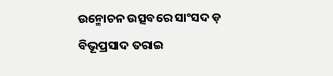ଉନ୍ମୋଚନ ଉତ୍ସବରେ ସାଂସଦ ଡ଼ ବିଭୂପ୍ରସାଦ ତରାଇ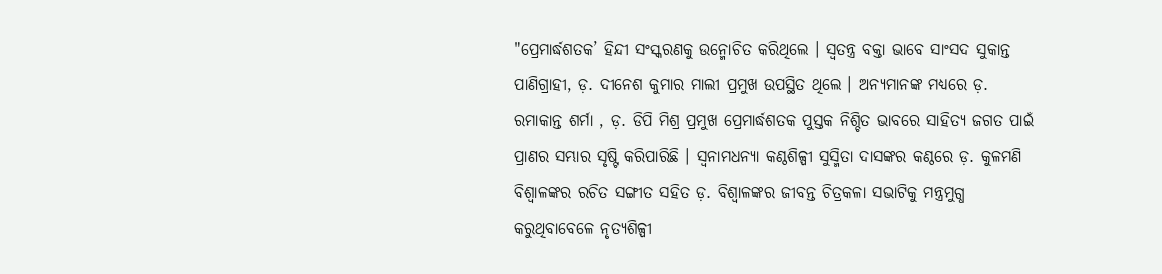"ପ୍ରେମାର୍ଦ୍ଧଶତକ’ ହିନ୍ଦୀ ସଂସ୍କରଣକୁ ଉନ୍ମୋଚିତ କରିଥିଲେ । ସ୍ୱତନ୍ତ୍ର ବକ୍ତା ଭାବେ ସାଂସଦ ସୁକାନ୍ତ ପାଣିଗ୍ରାହୀ, ଡ଼. ଦୀନେଶ କୁମାର ମାଲୀ ପ୍ରମୁଖ ଉପସ୍ଥିତ ଥିଲେ । ଅନ୍ୟମାନଙ୍କ ମଧ୍ୟରେ ଡ଼. ରମାକାନ୍ତ ଶର୍ମା , ଡ଼. ଡିପି ମିଶ୍ର ପ୍ରମୁଖ ପ୍ରେମାର୍ଦ୍ଧଶତକ ପୁସ୍ତକ ନିଶ୍ଚିତ ଭାବରେ ସାହିତ୍ୟ ଜଗତ ପାଇଁ ପ୍ରାଣର ସମ୍ଭାର ସୃଷ୍ଟି କରିପାରିଛି । ସ୍ୱନାମଧନ୍ୟା କଣ୍ଠଶିଳ୍ପୀ ସୁସ୍ମିତା ଦାସଙ୍କର କଣ୍ଠରେ ଡ଼. କୁଳମଣି ବିଶ୍ୱାଳଙ୍କର ରଚିତ ସଙ୍ଗୀତ ସହିତ ଡ଼. ବିଶ୍ୱାଳଙ୍କର ଜୀବନ୍ତ ଚିତ୍ରକଳା ସଭାଟିକୁ ମନ୍ତ୍ରମୁଗ୍ଧ କରୁଥିବାବେଳେ ନୃତ୍ୟଶିଳ୍ପୀ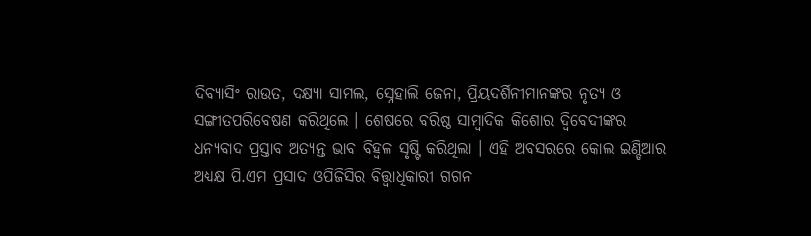ଦିବ୍ୟାସିଂ ରାଉତ, ଦକ୍ଷ୍ୟା ସାମଲ, ସ୍ନେହାଲି ଜେନା, ପ୍ରିୟଦର୍ଶିନୀମାନଙ୍କର ନୃତ୍ୟ ଓ ସଙ୍ଗୀତପରିବେଷଣ କରିଥିଲେ । ଶେଷରେ ବରିଷ୍ଠ ସାମ୍ବାଦିକ କିଶୋର ଦ୍ୱିବେଦୀଙ୍କର ଧନ୍ୟବାଦ ପ୍ରସ୍ତାବ ଅତ୍ୟନ୍ତ ଭାବ ବିହ୍ୱଳ ସୃଷ୍ଟି କରିଥିଲା । ଏହି ଅବସରରେ କୋଲ ଇଣ୍ଡିଆର ଅଧ୍ୟକ୍ଷ ପି.ଏମ ପ୍ରସାଦ ଓପିଜିସିର ବିତ୍ତ୍ୱାଧିକାରୀ ଗଗନ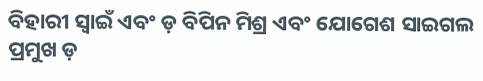ବିହାରୀ ସ୍ୱାଇଁ ଏବଂ ଡ଼ ବିପିନ ମିଶ୍ର ଏବଂ ଯୋଗେଶ ସାଇଗଲ ପ୍ରମୁଖ ଡ଼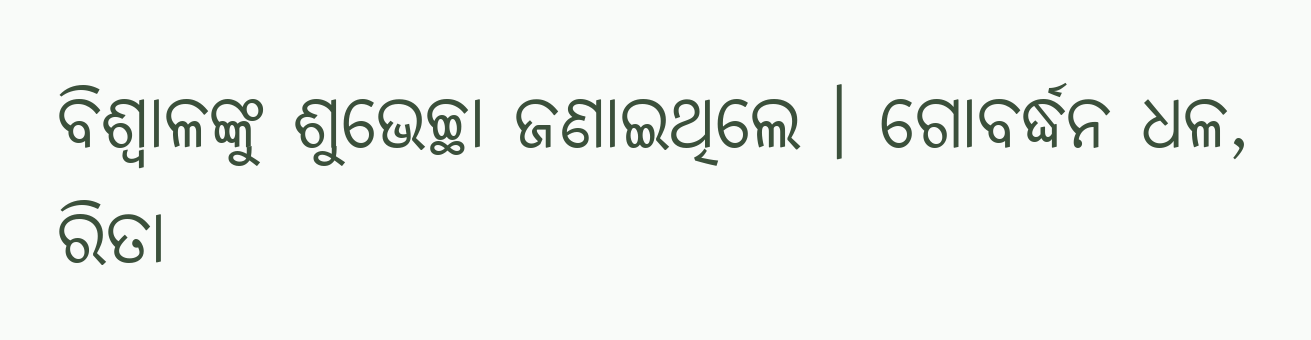ବିଶ୍ୱାଳଙ୍କୁ ଶୁଭେଚ୍ଛା ଜଣାଇଥିଲେ । ଗୋବର୍ଦ୍ଧନ ଧଳ, ରିତା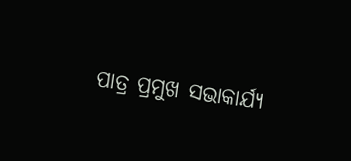ପାତ୍ର ପ୍ରମୁଖ ସଭାକାର୍ଯ୍ୟ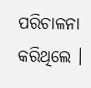ପରିଚାଳନା କରିଥିଲେ ।